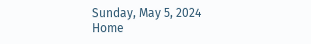Sunday, May 5, 2024
Home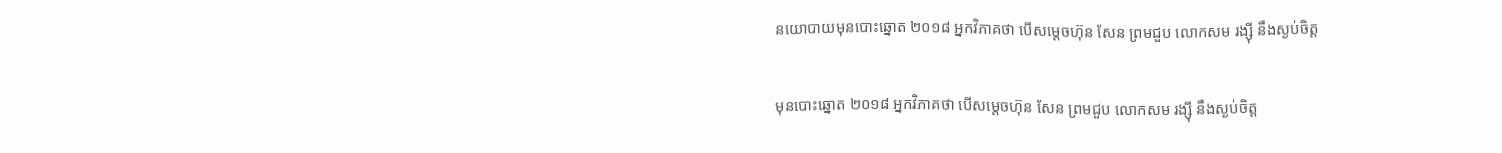នយោបាយមុនបោះឆ្នោត ២០១៨ អ្នកវិភាគថា បើសម្តេចហ៊ុន សែន ព្រមជួប លោកសម រង្ស៊ី នឹងស្ងប់ចិត្ត

មុនបោះឆ្នោត ២០១៨ អ្នកវិភាគថា បើសម្តេចហ៊ុន សែន ព្រមជួប លោកសម រង្ស៊ី នឹងស្ងប់ចិត្ត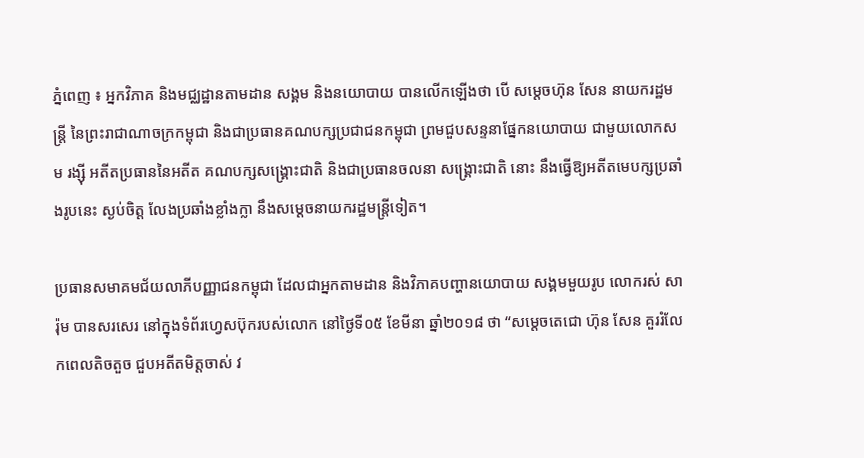ភ្នំពេញ ៖ អ្នកវិភាគ និងមជ្ឈដ្ឋានតាមដាន សង្គម និងនយោបាយ បានលើកឡើងថា បើ សម្តេចហ៊ុន សែន នាយករដ្ឋមន្ត្រី នៃព្រះរាជាណាចក្រកម្ពុជា និងជាប្រធានគណបក្សប្រជាជនកម្ពុជា ព្រមជួបសន្ទនាផ្នែកនយោបាយ ជាមួយលោកសម រង្ស៊ី អតីតប្រធាននៃអតីត គណបក្សសង្គ្រោះជាតិ និងជាប្រធានចលនា សង្គ្រោះជាតិ នោះ នឹងធ្វើឱ្យអតីតមេបក្សប្រឆាំងរូបនេះ ស្ងប់ចិត្ត លែងប្រឆាំងខ្លាំងក្លា នឹងសម្តេចនាយករដ្ឋមន្ត្រីទៀត។

ប្រធានសមាគមជ័យលាភីបញ្ញាជនកម្ពុជា ដែលជាអ្នកតាមដាន និងវិភាគបញ្ហានយោបាយ សង្គមមួយរូប លោករស់ សារ៉ុម បានសរសេរ នៅក្នុងទំព័រហ្វេសប៊ុករបស់លោក នៅថ្ងៃទី០៥ ខែមីនា ឆ្នាំ២០១៨ ថា “សម្តេចតេជោ ហ៊ុន សែន គួររំលែកពេលតិចតួច ជួបអតីតមិត្តចាស់ វ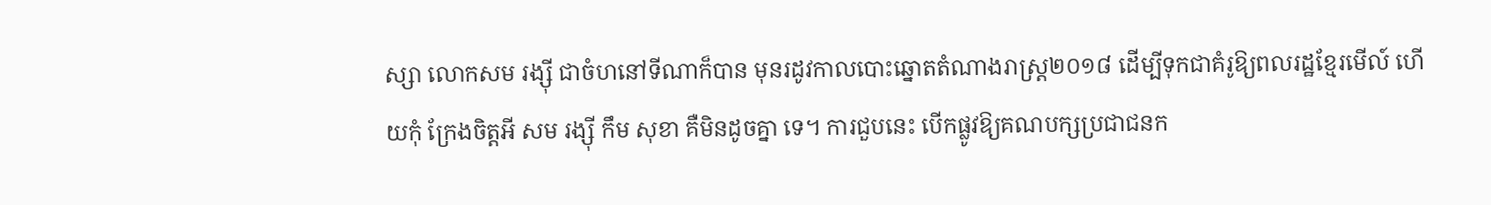ស្សា លោកសម រង្ស៊ី ជាចំហនៅទីណាក៏បាន មុនរដូវកាលបោះឆ្នោតតំណាងរាស្ត្រ២០១៨ ដើម្បីទុកជាគំរូឱ្យពលរដ្ឋខ្មែរមើល៍ ហើយកុំ ក្រែងចិត្តអី សម រង្ស៊ី កឹម សុខា គឺមិនដូចគ្នា ទេ។ ការជួបនេះ បើកផ្លូវឱ្យគណបក្សប្រជាជនក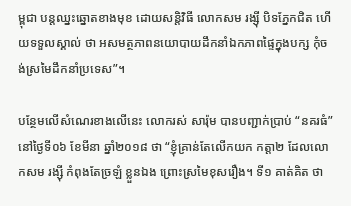ម្ពុជា បន្តឈ្នះឆ្នោតខាងមុខ ដោយសន្តិវិធី លោកសម រង្ស៊ី បិទភ្នែកជិត ហើយទទួលស្គាល់ ថា អសមត្ថភាពនយោបាយដឹកនាំឯកភាពផ្ទៃក្នុងបក្ស កុំចង់ស្រមៃដឹកនាំប្រទេស”។

បន្ថែមលើសំណេរខាងលើនេះ លោករស់ សារ៉ុម បានបញ្ជាក់ប្រាប់ “នគរធំ” នៅថ្ងៃទី០៦ ខែមីនា ឆ្នាំ២០១៨ ថា “ខ្ញុំគ្រាន់តែលើកយក កត្តា២ ដែលលោកសម រង្ស៊ី កំពុងតែច្រឡំ ខ្លួនឯង ព្រោះស្រមៃខុសរឿង។ ទី១ គាត់គិត ថា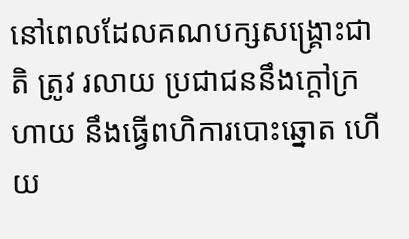នៅពេលដែលគណបក្សសង្គ្រោះជាតិ ត្រូវ រលាយ ប្រជាជននឹងក្តៅក្រហាយ នឹងធ្វើពហិការបោះឆ្នោត ហើយ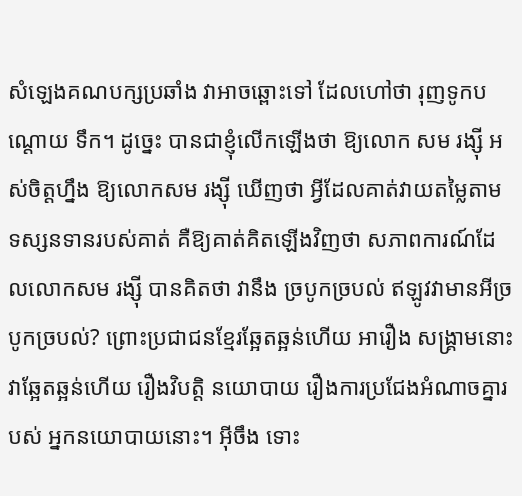សំឡេងគណបក្សប្រឆាំង វាអាចឆ្ពោះទៅ ដែលហៅថា រុញទូកបណ្តោយ ទឹក។ ដូច្នេះ បានជាខ្ញុំលើកឡើងថា ឱ្យលោក សម រង្ស៊ី អស់ចិត្តហ្នឹង ឱ្យលោកសម រង្ស៊ី ឃើញថា អ្វីដែលគាត់វាយតម្លៃតាមទស្សនទានរបស់គាត់ គឺឱ្យគាត់គិតឡើងវិញថា សភាពការណ៍ដែលលោកសម រង្ស៊ី បានគិតថា វានឹង ច្របូកច្របល់ ឥឡូវវាមានអីច្របូកច្របល់? ព្រោះប្រជាជនខ្មែរឆ្អែតឆ្អន់ហើយ អារឿង សង្គ្រាមនោះ វាឆ្អែតឆ្អន់ហើយ រឿងវិបត្តិ នយោបាយ រឿងការប្រជែងអំណាចគ្នារបស់ អ្នកនយោបាយនោះ។ អ៊ីចឹង ទោះ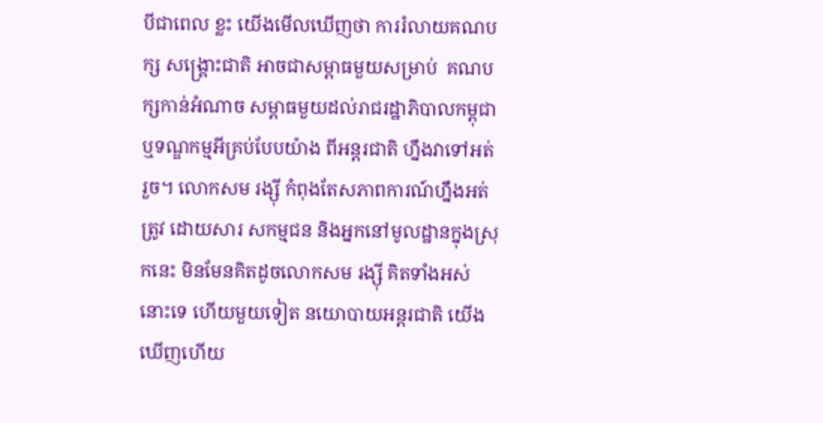បីជាពេល ខ្លះ យើងមើលឃើញថា ការរំលាយគណបក្ស សង្គ្រោះជាតិ អាចជាសម្ពាធមួយសម្រាប់  គណបក្សកាន់អំណាច សម្ពាធមួយដល់រាជរដ្ឋាភិបាលកម្ពុជា ឬទណ្ឌកម្មអីគ្រប់បែបយ៉ាង ពីអន្តរជាតិ ហ្នឹងវាទៅអត់រួច។ លោកសម រង្ស៊ី កំពុងតែសភាពការណ៍ហ្នឹងអត់ត្រូវ ដោយសារ សកម្មជន និងអ្នកនៅមូលដ្ឋានក្នុងស្រុកនេះ មិនមែនគិតដូចលោកសម រង្ស៊ី គិតទាំងអស់ នោះទេ ហើយមួយទៀត នយោបាយអន្តរជាតិ យើងឃើញហើយ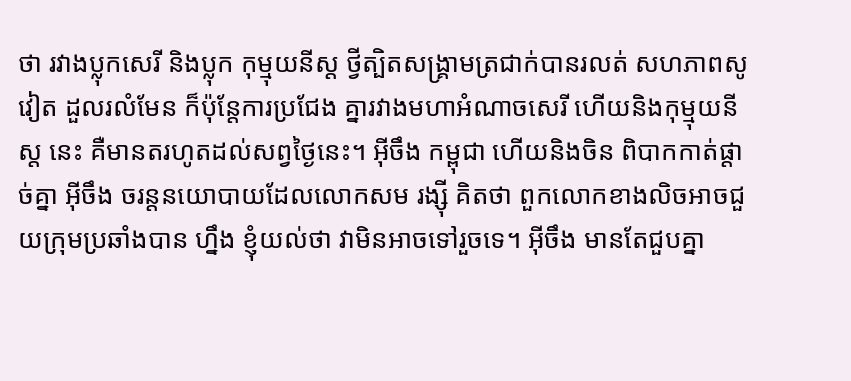ថា រវាងប្លុកសេរី និងប្លុក កុម្មុយនីស្ត ថ្វីត្បិតសង្គ្រាមត្រជាក់បានរលត់ សហភាពសូវៀត ដួលរលំមែន ក៏ប៉ុន្តែការប្រជែង គ្នារវាងមហាអំណាចសេរី ហើយនិងកុម្មុយនីស្ត នេះ គឺមានតរហូតដល់សព្វថ្ងៃនេះ។ អ៊ីចឹង កម្ពុជា ហើយនិងចិន ពិបាកកាត់ផ្តាច់គ្នា អ៊ីចឹង ចរន្តនយោបាយដែលលោកសម រង្ស៊ី គិតថា ពួកលោកខាងលិចអាចជួយក្រុមប្រឆាំងបាន ហ្នឹង ខ្ញុំយល់ថា វាមិនអាចទៅរួចទេ។ អ៊ីចឹង មានតែជួបគ្នា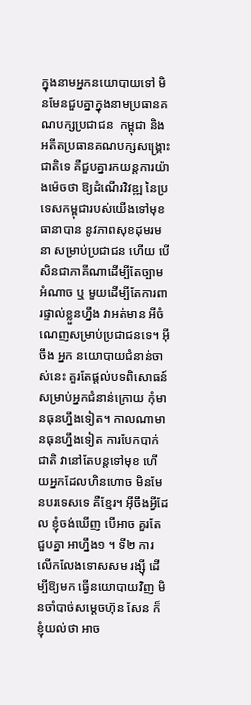ក្នុងនាមអ្នកនយោបាយទៅ មិនមែនជួបគ្នាក្នុងនាមប្រធានគណបក្សប្រជាជន  កម្ពុជា និងអតីតប្រធានគណបក្សសង្គ្រោះជាតិទេ គឺជួបគ្នារកយន្តការយ៉ាងម៉េចថា ឱ្យដំណើរវិវឌ្ឍ នៃប្រទេសកម្ពុជារបស់យើងទៅមុខ ធានាបាន នូវភាពសុខដុមរមនា សម្រាប់ប្រជាជន ហើយ បើសិនជាភាគីណាដើម្បីតែច្បាមអំណាច ឬ មួយដើម្បីតែការពារផ្ទាល់ខ្លួនហ្នឹង វាអត់មាន អីចំណេញសម្រាប់ប្រជាជនទេ។ អ៊ីចឹង អ្នក នយោបាយជំនាន់ចាស់នេះ គួរតែផ្តល់បទពិសោធន៍ សម្រាប់អ្នកជំនាន់ក្រោយ កុំមានធុនហ្នឹងទៀត។ កាលណាមានធុនហ្នឹងទៀត ការបែកបាក់ជាតិ វានៅតែបន្តទៅមុខ ហើយអ្នកដែលហិនហោច មិនមែនបរទេសទេ គឺខ្មែរ។ អ៊ីចឹងអ្វីដែល ខ្ញុំចង់ឃើញ បើអាច គួរតែជួបគ្នា អាហ្នឹង១ ។ ទី២ ការលើកលែងទោសសម រង្ស៊ី ដើម្បីឱ្យមក ធ្វើនយោបាយវិញ មិនចាំបាច់សម្តេចហ៊ុន សែន ក៏ខ្ញុំយល់ថា អាច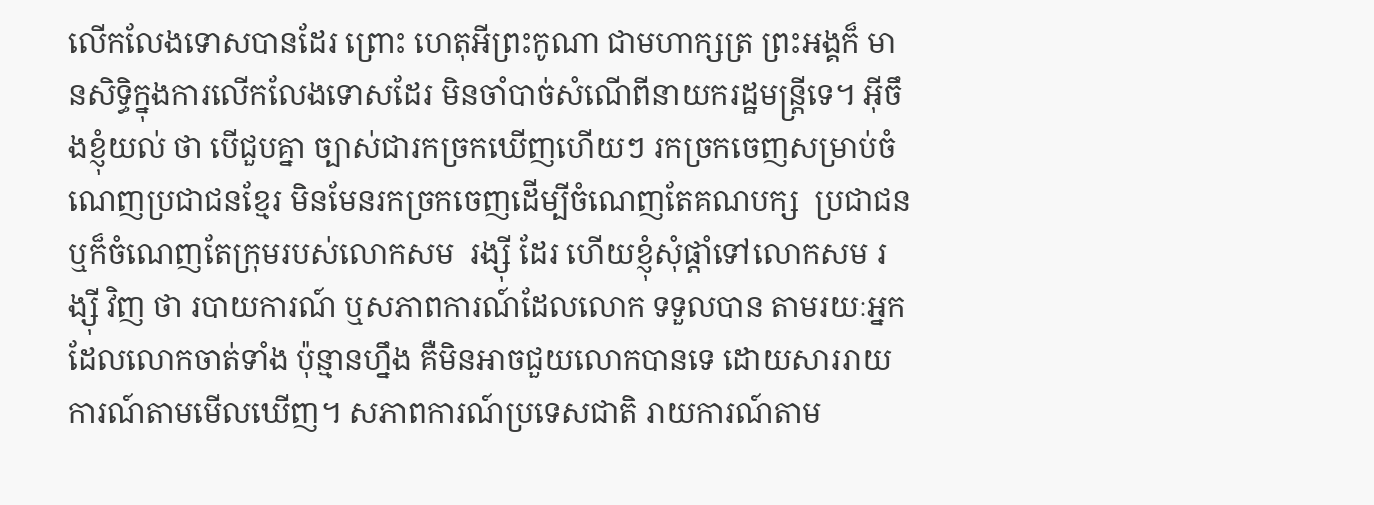លើកលែងទោសបានដែរ ព្រោះ ហេតុអីព្រះកូណា ជាមហាក្សត្រ ព្រះអង្គក៏ មានសិទ្ធិក្នុងការលើកលែងទោសដែរ មិនចាំបាច់សំណើពីនាយករដ្ឋមន្ត្រីទេ។ អ៊ីចឹងខ្ញុំយល់ ថា បើជួបគ្នា ច្បាស់ជារកច្រកឃើញហើយៗ រកច្រកចេញសម្រាប់ចំណេញប្រជាជនខ្មែរ មិនមែនរកច្រកចេញដើម្បីចំណេញតែគណបក្ស  ប្រជាជន ឬក៏ចំណេញតែក្រុមរបស់លោកសម  រង្ស៊ី ដែរ ហើយខ្ញុំសុំផ្តាំទៅលោកសម រង្ស៊ី វិញ ថា របាយការណ៍ ឬសភាពការណ៍ដែលលោក ទទួលបាន តាមរយៈអ្នកដែលលោកចាត់ទាំង ប៉ុន្មានហ្នឹង គឺមិនអាចជួយលោកបានទេ ដោយសាររាយការណ៍តាមមើលឃើញ។ សភាពការណ៍ប្រទេសជាតិ រាយការណ៍តាម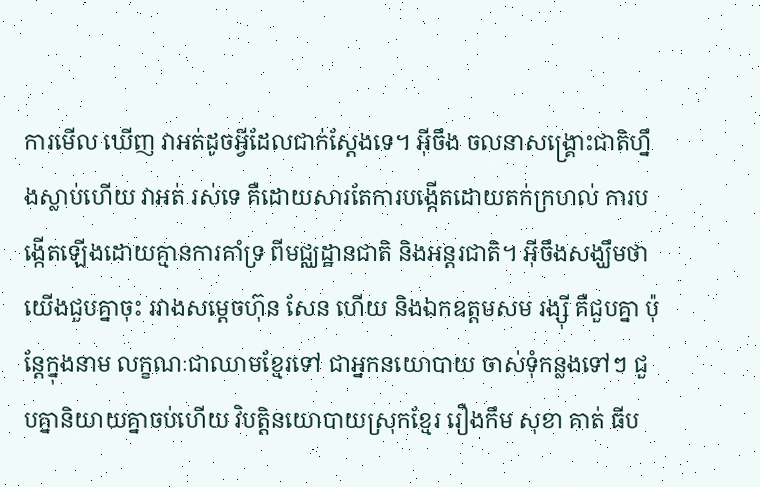ការមើល ឃើញ វាអត់ដូចអ្វីដែលជាក់ស្តែងទេ។ អ៊ីចឹង ចលនាសង្គ្រោះជាតិហ្នឹងស្លាប់ហើយ វាអត់ រស់ទេ គឺដោយសារតែការបង្កើតដោយតក់ក្រហល់ ការបង្កើតឡើងដោយគ្មានការគាំទ្រ ពីមជ្ឈដ្ឋានជាតិ និងអន្តរជាតិ។ អ៊ីចឹងសង្ឃឹមថា យើងជួបគ្នាចុះ រវាងសម្តេចហ៊ុន សែន ហើយ និងឯកឧត្តមសម រង្ស៊ី គឺជួបគ្នា ប៉ុន្តែក្នុងនាម លក្ខណៈជាឈាមខ្មែរទៅ ជាអ្នកនយោបាយ ចាស់ទុំកន្លងទៅៗ ជួបគ្នានិយាយគ្នាចប់ហើយ វិបត្តិនយោបាយស្រុកខ្មែរ រឿងកឹម សុខា គាត់ ធីប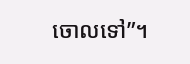ចោលទៅ”។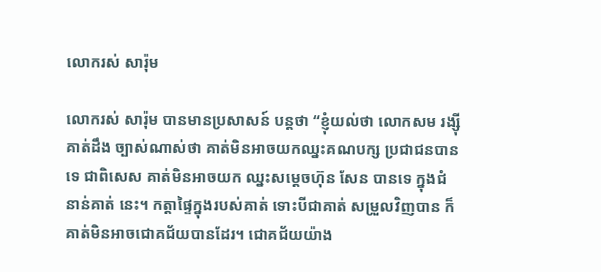លោករស់ សារ៉ុម

លោករស់ សារ៉ុម បានមានប្រសាសន៍ បន្តថា “ខ្ញុំយល់ថា លោកសម រង្ស៊ី គាត់ដឹង ច្បាស់ណាស់ថា គាត់មិនអាចយកឈ្នះគណបក្ស ប្រជាជនបានទេ ជាពិសេស គាត់មិនអាចយក ឈ្នះសម្តេចហ៊ុន សែន បានទេ ក្នុងជំនាន់គាត់ នេះ។ កត្តាផ្ទៃក្នុងរបស់គាត់ ទោះបីជាគាត់ សម្រួលវិញបាន ក៏គាត់មិនអាចជោគជ័យបានដែរ។ ជោគជ័យយ៉ាង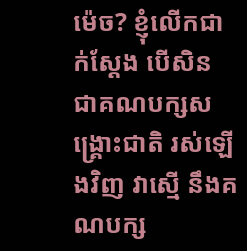ម៉េច? ខ្ញុំលើកជាក់ស្តែង បើសិន ជាគណបក្សសង្គ្រោះជាតិ រស់ឡើងវិញ វាស្មើ នឹងគណបក្ស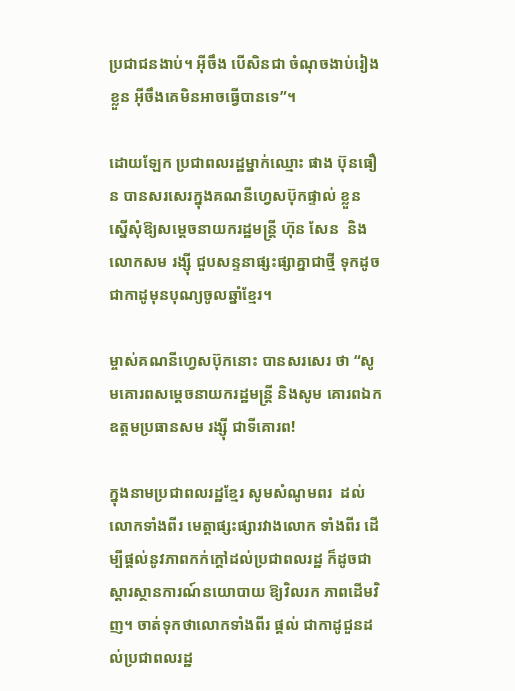ប្រជាជនងាប់។ អ៊ីចឹង បើសិនជា ចំណុចងាប់រៀងខ្លួន អ៊ីចឹងគេមិនអាចធ្វើបានទេ”។

ដោយឡែក ប្រជាពលរដ្ឋម្នាក់ឈ្មោះ ផាង ប៊ុនធឿន បានសរសេរក្នុងគណនីហ្វេសប៊ុកផ្ទាល់ ខ្លួន ស្នើសុំឱ្យសម្តេចនាយករដ្ឋមន្ត្រី ហ៊ុន សែន  និងលោកសម រង្ស៊ី ជួបសន្ទនាផ្សះផ្សាគ្នាជាថ្មី ទុកដូចជាកាដូមុនបុណ្យចូលឆ្នាំខ្មែរ។

ម្ចាស់គណនីហ្វេសប៊ុកនោះ បានសរសេរ ថា “សូមគោរពសម្តេចនាយករដ្ឋមន្ត្រី និងសូម គោរពឯកឧត្តមប្រធានសម រង្ស៊ី ជាទីគោរព!

ក្នុងនាមប្រជាពលរដ្ឋខ្មែរ សូមសំណូមពរ  ដល់លោកទាំងពីរ មេត្តាផ្សះផ្សារវាងលោក ទាំងពីរ ដើម្បីផ្តល់នូវភាពកក់ក្តៅដល់ប្រជាពលរដ្ឋ ក៏ដូចជាស្តារស្ថានការណ៍នយោបាយ ឱ្យវិលរក ភាពដើមវិញ។ ចាត់ទុកថាលោកទាំងពីរ ផ្តល់ ជាកាដូជួនដល់ប្រជាពលរដ្ឋ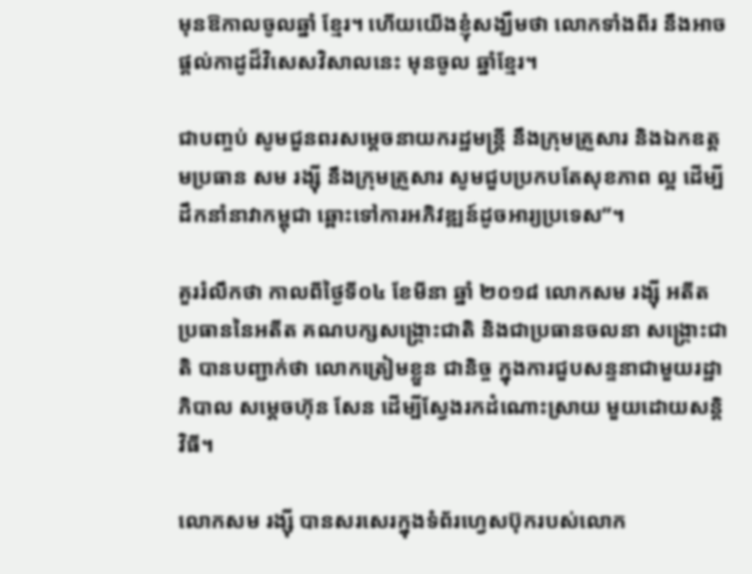មុនឱកាលចូលឆ្នាំ ខ្មែរ។ ហើយយើងខ្ញុំសង្ឃឹមថា លោកទាំងពីរ នឹងអាចផ្តល់កាដូដ៏វិសេសវិសាលនេះ មុនចូល ឆ្នាំខ្មែរ។

ជាបញ្ចប់ សូមជួនពរសម្តេចនាយករដ្ឋមន្ត្រី នឹងក្រុមគ្រួសារ និងឯកឧត្តមប្រធាន សម រង្ស៊ី នឹងក្រុមគ្រួសារ សូមជួបប្រកបតែសុខភាព ល្អ ដើម្បីដឹកនាំនាវាកម្ពុជា ឆ្ពោះទៅការអភិវឌ្ឍន៍ដូចអារ្យប្រទេស”។

គួររំលឹកថា កាលពីថ្ងៃទី០៤ ខែមីនា ឆ្នាំ ២០១៨ លោកសម រង្ស៊ី អតីតប្រធាននៃអតីត គណបក្សសង្គ្រោះជាតិ និងជាប្រធានចលនា សង្គ្រោះជាតិ បានបញ្ជាក់ថា លោកត្រៀមខ្លួន ជានិច្ច ក្នុងការជួបសន្ទនាជាមួយរដ្ឋាភិបាល សម្តេចហ៊ុន សែន ដើម្បីស្វែងរកដំណោះស្រាយ មួយដោយសន្តិវិធី។

លោកសម រង្ស៊ី បានសរសេរក្នុងទំព័រហ្វេសប៊ុករបស់លោក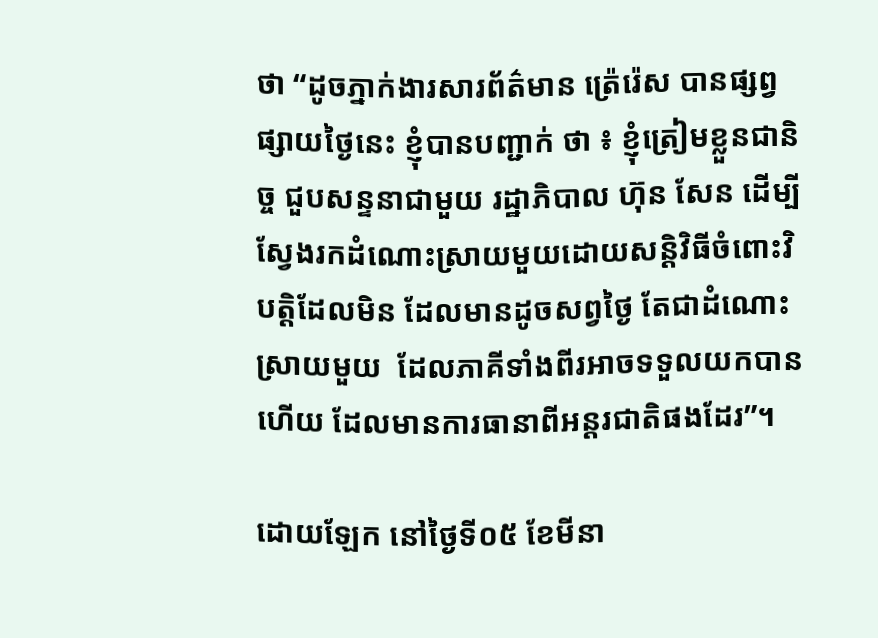ថា “ដូចភ្នាក់ងារសារព័ត៌មាន ត៉្រេរ៉េស បានផ្សព្វផ្សាយថ្ងៃនេះ ខ្ញុំបានបញ្ជាក់ ថា ៖ ខ្ញុំត្រៀមខ្លួនជានិច្ច ជួបសន្ទនាជាមួយ រដ្ឋាភិបាល ហ៊ុន សែន ដើម្បីស្វែងរកដំណោះស្រាយមួយដោយសន្តិវិធីចំពោះវិបត្តិដែលមិន ដែលមានដូចសព្វថ្ងៃ តែជាដំណោះស្រាយមួយ  ដែលភាគីទាំងពីរអាចទទួលយកបាន ហើយ ដែលមានការធានាពីអន្តរជាតិផងដែរ”។

ដោយឡែក នៅថ្ងៃទី០៥ ខែមីនា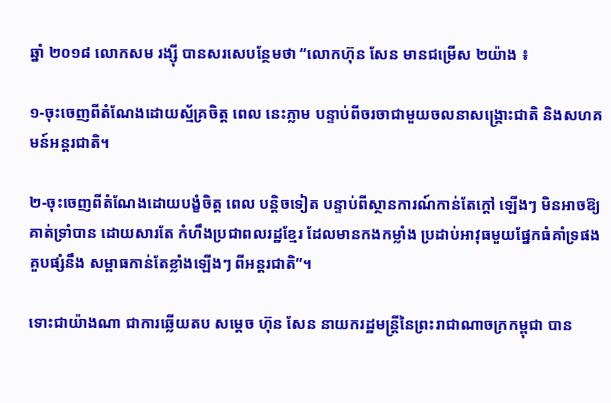ឆ្នាំ ២០១៨ លោកសម រង្ស៊ី បានសរសេបន្ថែមថា “លោកហ៊ុន សែន មានជម្រើស ២យ៉ាង ៖

១-ចុះចេញពីតំណែងដោយស្ម័គ្រចិត្ត ពេល នេះភ្លាម បន្ទាប់ពីចរចាជាមួយចលនាសង្គ្រោះជាតិ និងសហគមន៍អន្តរជាតិ។

២-ចុះចេញពីតំណែងដោយបង្ខំចិត្ត ពេល បន្តិចទៀត បន្ទាប់ពីស្ថានការណ៍កាន់តែក្តៅ ឡើងៗ មិនអាចឱ្យគាត់ទ្រាំបាន ដោយសារតែ កំហឹងប្រជាពលរដ្ឋខ្មែរ ដែលមានកងកម្លាំង ប្រដាប់អាវុធមួយផ្នែកធំគាំទ្រផង គួបផ្សំនឹង សម្ពាធកាន់តែខ្លាំងឡើងៗ ពីអន្តរជាតិ”។

ទោះជាយ៉ាងណា ជាការឆ្លើយតប សម្តេច ហ៊ុន សែន នាយករដ្ឋមន្ត្រីនៃព្រះរាជាណាចក្រកម្ពុជា បាន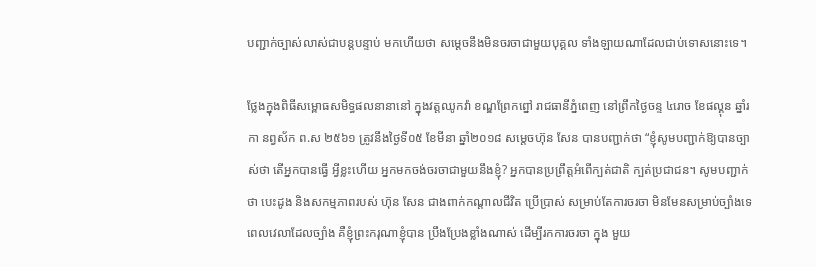បញ្ជាក់ច្បាស់លាស់ជាបន្តបន្ទាប់ មកហើយថា សម្តេចនឹងមិនចរចាជាមួយបុគ្គល ទាំងឡាយណាដែលជាប់ទោសនោះទេ។

ថ្លែងក្នុងពិធីសម្ពោធសមិទ្ធផលនានានៅ ក្នុងវត្តឈូកវ៉ា ខណ្ឌព្រែកព្នៅ រាជធានីភ្នំពេញ នៅព្រឹកថ្ងៃចន្ទ ៤រោច ខែផល្គុន ឆ្នាំរកា នព្វស័ក ព.ស ២៥៦១ ត្រូវនឹងថ្ងៃទី០៥ ខែមីនា ឆ្នាំ២០១៨ សម្តេចហ៊ុន សែន បានបញ្ជាក់ថា “ខ្ញុំសូមបញ្ជាក់ឱ្យបានច្បាស់ថា តើអ្នកបានធ្វើ អ្វីខ្លះហើយ អ្នកមកចង់ចរចាជាមួយនឹងខ្ញុំ? អ្នកបានប្រព្រឹត្តអំពើក្បត់ជាតិ ក្បត់ប្រជាជន។ សូមបញ្ជាក់ថា បេះដូង និងសកម្មភាពរបស់ ហ៊ុន សែន ជាងពាក់កណ្តាលជីវិត ប្រើប្រាស់ សម្រាប់តែការចរចា មិនមែនសម្រាប់ច្បាំងទេ  ពេលវេលាដែលច្បាំង គឺខ្ញុំព្រះករុណាខ្ញុំបាន ប្រឹងប្រែងខ្លាំងណាស់ ដើម្បីរកការចរចា ក្នុង មួយ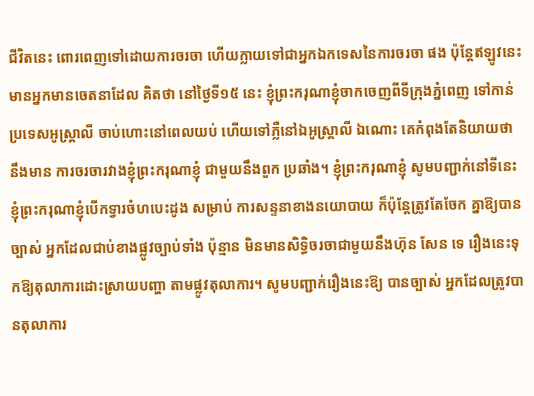ជីវិតនេះ ពោរពេញទៅដោយការចរចា ហើយក្លាយទៅជាអ្នកឯកទេសនៃការចរចា ផង ប៉ុន្តែឥឡូវនេះ មានអ្នកមានចេតនាដែល គិតថា នៅថ្ងៃទី១៥ នេះ ខ្ញុំព្រះករុណាខ្ញុំចាកចេញពីទីក្រុងភ្នំពេញ ទៅកាន់ប្រទេសអូស្ត្រាលី ចាប់ហោះនៅពេលយប់ ហើយទៅភ្លឺនៅឯអូស្ត្រាលី ឯណោះ គេកំពុងតែនិយាយថា នឹងមាន ការចរចារវាងខ្ញុំព្រះករុណាខ្ញុំ ជាមួយនឹងពួក ប្រឆាំង។ ខ្ញុំព្រះករុណាខ្ញុំ សូមបញ្ជាក់នៅទីនេះ ខ្ញុំព្រះករុណាខ្ញុំបើកទ្វារចំហបេះដូង សម្រាប់ ការសន្ទនាខាងនយោបាយ ក៏ប៉ុន្តែត្រូវតែចែក គ្នាឱ្យបានច្បាស់ អ្នកដែលជាប់ខាងផ្លូវច្បាប់ទាំង ប៉ុន្មាន មិនមានសិទ្ធិចរចាជាមួយនឹងហ៊ុន សែន ទេ រឿងនេះទុកឱ្យតុលាការដោះស្រាយបញ្ហា តាមផ្លូវតុលាការ។ សូមបញ្ជាក់រឿងនេះឱ្យ បានច្បាស់ អ្នកដែលត្រូវបានតុលាការ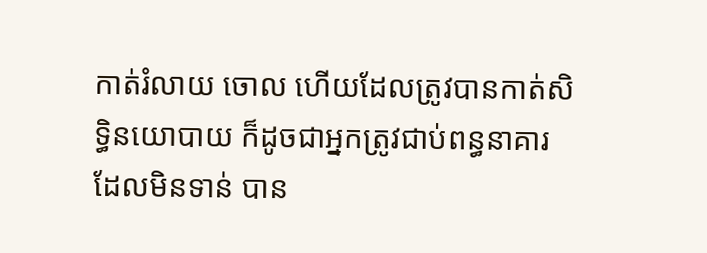កាត់រំលាយ ចោល ហើយដែលត្រូវបានកាត់សិទ្ធិនយោបាយ ក៏ដូចជាអ្នកត្រូវជាប់ពន្ធនាគារ ដែលមិនទាន់ បាន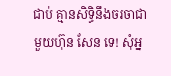ជាប់ គ្មានសិទ្ធិនឹងចរចាជាមួយហ៊ុន សែន ទេ! សុំអ្ន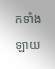កទាំងឡាយ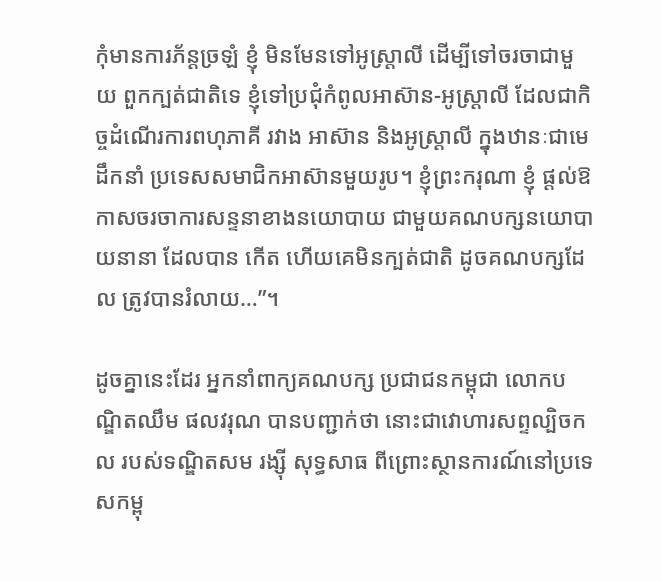កុំមានការភ័ន្តច្រឡំ ខ្ញុំ មិនមែនទៅអូស្ត្រាលី ដើម្បីទៅចរចាជាមួយ ពួកក្បត់ជាតិទេ ខ្ញុំទៅប្រជុំកំពូលអាស៊ាន-អូស្ត្រាលី ដែលជាកិច្ចដំណើរការពហុភាគី រវាង អាស៊ាន និងអូស្ត្រាលី ក្នុងឋានៈជាមេដឹកនាំ ប្រទេសសមាជិកអាស៊ានមួយរូប។ ខ្ញុំព្រះករុណា ខ្ញុំ ផ្តល់ឱកាសចរចាការសន្ទនាខាងនយោបាយ ជាមួយគណបក្សនយោបាយនានា ដែលបាន កើត ហើយគេមិនក្បត់ជាតិ ដូចគណបក្សដែល ត្រូវបានរំលាយ…”។

ដូចគ្នានេះដែរ អ្នកនាំពាក្យគណបក្ស ប្រជាជនកម្ពុជា លោកបណ្ឌិតឈឹម ផលវរុណ បានបញ្ជាក់ថា នោះជាវោហារសព្ទល្បិចកល របស់ទណ្ឌិតសម រង្ស៊ី សុទ្ធសាធ ពីព្រោះស្ថានការណ៍នៅប្រទេសកម្ពុ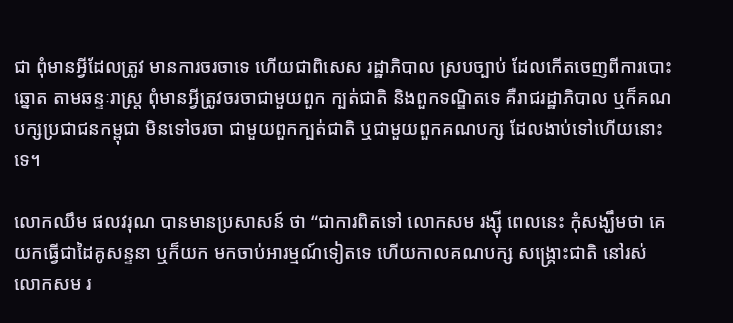ជា ពុំមានអ្វីដែលត្រូវ មានការចរចាទេ ហើយជាពិសេស រដ្ឋាភិបាល ស្របច្បាប់ ដែលកើតចេញពីការបោះឆ្នោត តាមឆន្ទៈរាស្ត្រ ពុំមានអ្វីត្រូវចរចាជាមួយពួក ក្បត់ជាតិ និងពួកទណ្ឌិតទេ គឺរាជរដ្ឋាភិបាល ឬក៏គណបក្សប្រជាជនកម្ពុជា មិនទៅចរចា ជាមួយពួកក្បត់ជាតិ ឬជាមួយពួកគណបក្ស ដែលងាប់ទៅហើយនោះទេ។

លោកឈឹម ផលវរុណ បានមានប្រសាសន៍ ថា “ជាការពិតទៅ លោកសម រង្ស៊ី ពេលនេះ កុំសង្ឃឹមថា គេយកធ្វើជាដៃគូសន្ទនា ឬក៏យក មកចាប់អារម្មណ៍ទៀតទេ ហើយកាលគណបក្ស សង្គ្រោះជាតិ នៅរស់ លោកសម រ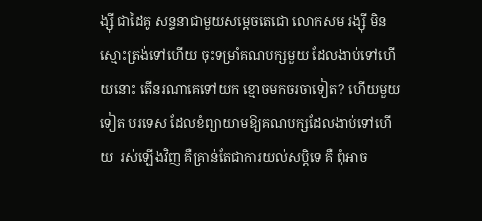ង្ស៊ី ជាដៃគូ សន្ទនាជាមួយសម្តេចតេជោ លោកសម រង្ស៊ី មិនស្មោះត្រង់ទៅហើយ ចុះទម្រាំគណបក្សមួយ ដែលងាប់ទៅហើយនោះ តើនរណាគេទៅយក ខ្មោចមកចរចាទៀត? ហើយមួយទៀត បរទេស ដែលខំព្យាយាមឱ្យគណបក្សដែលងាប់ទៅហើយ  រស់ឡើងវិញ គឺគ្រាន់តែជាការយល់សប្តិទេ គឺ ពុំអាច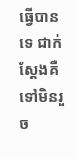ធ្វើបានទេ ជាក់ស្តែងគឺទៅមិនរួច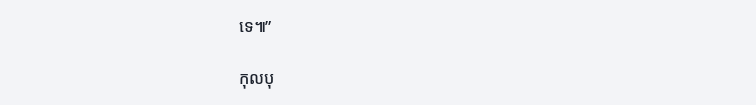ទេ៕”

កុលបុ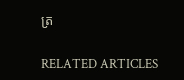ត្រ

RELATED ARTICLES